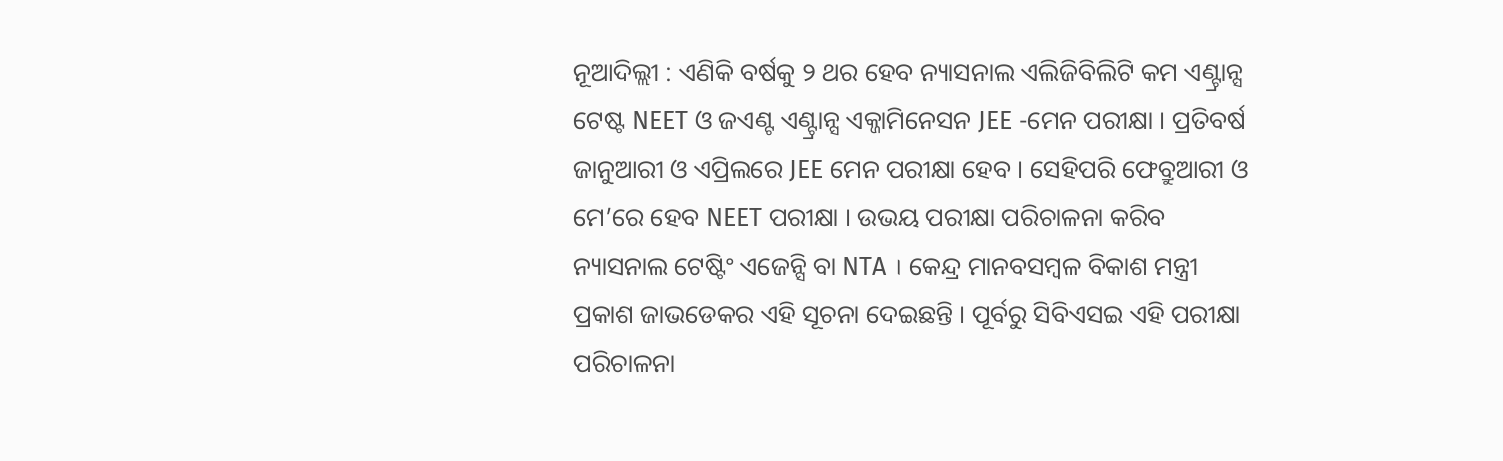ନୂଆଦିଲ୍ଲୀ : ଏଣିକି ବର୍ଷକୁ ୨ ଥର ହେବ ନ୍ୟାସନାଲ ଏଲିଜିବିଲିଟି କମ ଏଣ୍ଟ୍ରାନ୍ସ ଟେଷ୍ଟ NEET ଓ ଜଏଣ୍ଟ ଏଣ୍ଟ୍ରାନ୍ସ ଏକ୍ଜାମିନେସନ JEE -ମେନ ପରୀକ୍ଷା । ପ୍ରତିବର୍ଷ ଜାନୁଆରୀ ଓ ଏପ୍ରିଲରେ JEE ମେନ ପରୀକ୍ଷା ହେବ । ସେହିପରି ଫେବ୍ରୁଆରୀ ଓ ମେ’ରେ ହେବ NEET ପରୀକ୍ଷା । ଉଭୟ ପରୀକ୍ଷା ପରିଚାଳନା କରିବ ନ୍ୟାସନାଲ ଟେଷ୍ଟିଂ ଏଜେନ୍ସି ବା NTA । କେନ୍ଦ୍ର ମାନବସମ୍ବଳ ବିକାଶ ମନ୍ତ୍ରୀ ପ୍ରକାଶ ଜାଭଡେକର ଏହି ସୂଚନା ଦେଇଛନ୍ତି । ପୂର୍ବରୁ ସିବିଏସଇ ଏହି ପରୀକ୍ଷା ପରିଚାଳନା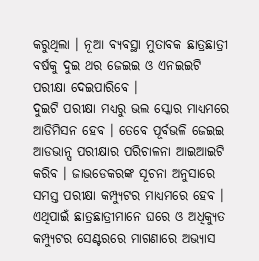କରୁଥିଲା । ନୂଆ ବ୍ୟବସ୍ଥା ମୁତାବକ ଛାତ୍ରଛାତ୍ରୀ ବର୍ଷକୁ ଦୁଇ ଥର ଜେଇଇ ଓ ଏନଇଇଟି ପରୀକ୍ଷା ଦେଇପାରିବେ ।
ଦୁଇଟି ପରୀକ୍ଷା ମଧ୍ୟରୁ ଭଲ ସ୍କୋର ମାଧ୍ୟମରେ ଆଡିମିସନ ହେବ । ତେବେ ପୂର୍ବଭଳି ଜେଇଇ ଆଡଭାନ୍ସ ପରୀକ୍ଷାର ପରିଚାଳନା ଆଇଆଇଟି କରିବ । ଜାଭଡେକରଙ୍କ ସୂଚନା ଅନୁସାରେ ସମସ୍ତ ପରୀକ୍ଷା କମ୍ପ୍ୟୁଟର ମାଧ୍ୟମରେ ହେବ । ଏଥିପାଇଁ ଛାତ୍ରଛାତ୍ରୀମାନେ ଘରେ ଓ ଅଧିକ୍ୟୁତ କମ୍ପ୍ୟୁଟର ସେଣ୍ଟରରେ ମାଗଣାରେ ଅଭ୍ୟାସ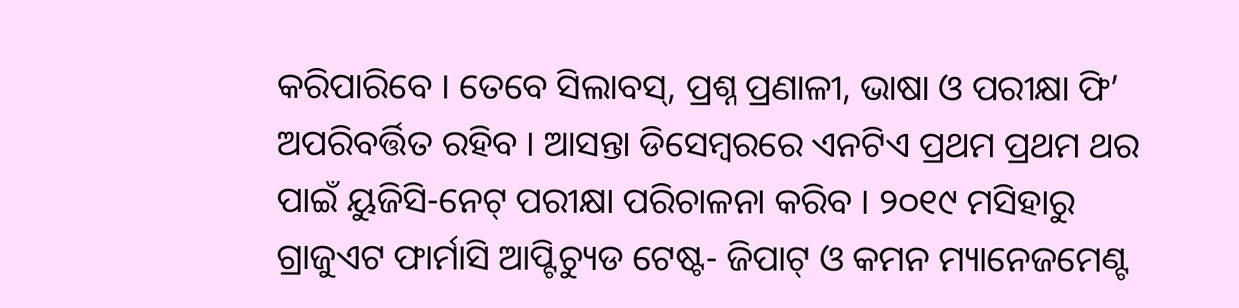କରିପାରିବେ । ତେବେ ସିଲାବସ୍, ପ୍ରଶ୍ନ ପ୍ରଣାଳୀ, ଭାଷା ଓ ପରୀକ୍ଷା ଫି’ ଅପରିବର୍ତ୍ତିତ ରହିବ । ଆସନ୍ତା ଡିସେମ୍ବରରେ ଏନଟିଏ ପ୍ରଥମ ପ୍ରଥମ ଥର ପାଇଁ ୟୁଜିସି-ନେଟ୍ ପରୀକ୍ଷା ପରିଚାଳନା କରିବ । ୨୦୧୯ ମସିହାରୁ ଗ୍ରାଜୁଏଟ ଫାର୍ମାସି ଆପ୍ଟିଚ୍ୟୁଡ ଟେଷ୍ଟ- ଜିପାଟ୍ ଓ କମନ ମ୍ୟାନେଜମେଣ୍ଟ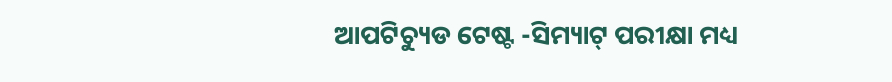ଆପଟିଚ୍ୟୁଡ ଟେଷ୍ଟ -ସିମ୍ୟାଟ୍ ପରୀକ୍ଷା ମଧ୍ୟ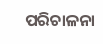ପରିଚାଳନା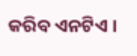କରିବ ଏନଟିଏ ।